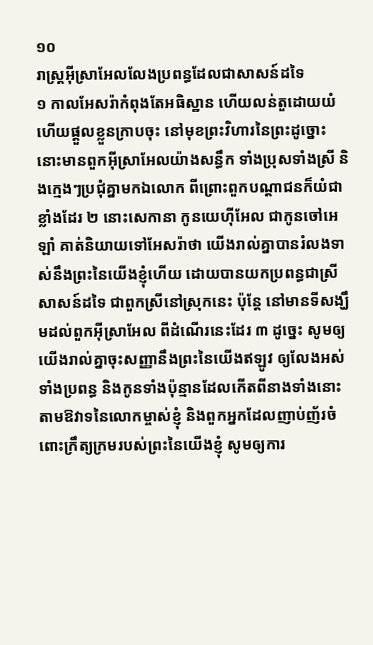១០
រាស្ត្រអ៊ីស្រាអែលលែងប្រពន្ធដែលជាសាសន៍ដទៃ
១ កាលអែសរ៉ាកំពុងតែអធិស្ឋាន ហើយលន់តួដោយយំ ហើយផ្តួលខ្លួនក្រាបចុះ នៅមុខព្រះវិហារនៃព្រះដូច្នោះ នោះមានពួកអ៊ីស្រាអែលយ៉ាងសន្ធឹក ទាំងប្រុសទាំងស្រី និងក្មេងៗប្រជុំគ្នាមកឯលោក ពីព្រោះពួកបណ្តាជនក៏យំជាខ្លាំងដែរ ២ នោះសេកានា កូនយេហ៊ីអែល ជាកូនចៅអេឡាំ គាត់និយាយទៅអែសរ៉ាថា យើងរាល់គ្នាបានរំលងទាស់នឹងព្រះនៃយើងខ្ញុំហើយ ដោយបានយកប្រពន្ធជាស្រីសាសន៍ដទៃ ជាពួកស្រីនៅស្រុកនេះ ប៉ុន្តែ នៅមានទីសង្ឃឹមដល់ពួកអ៊ីស្រាអែល ពីដំណើរនេះដែរ ៣ ដូច្នេះ សូមឲ្យយើងរាល់គ្នាចុះសញ្ញានឹងព្រះនៃយើងឥឡូវ ឲ្យលែងអស់ទាំងប្រពន្ធ និងកូនទាំងប៉ុន្មានដែលកើតពីនាងទាំងនោះ តាមឱវាទនៃលោកម្ចាស់ខ្ញុំ និងពួកអ្នកដែលញាប់ញ័រចំពោះក្រឹត្យក្រមរបស់ព្រះនៃយើងខ្ញុំ សូមឲ្យការ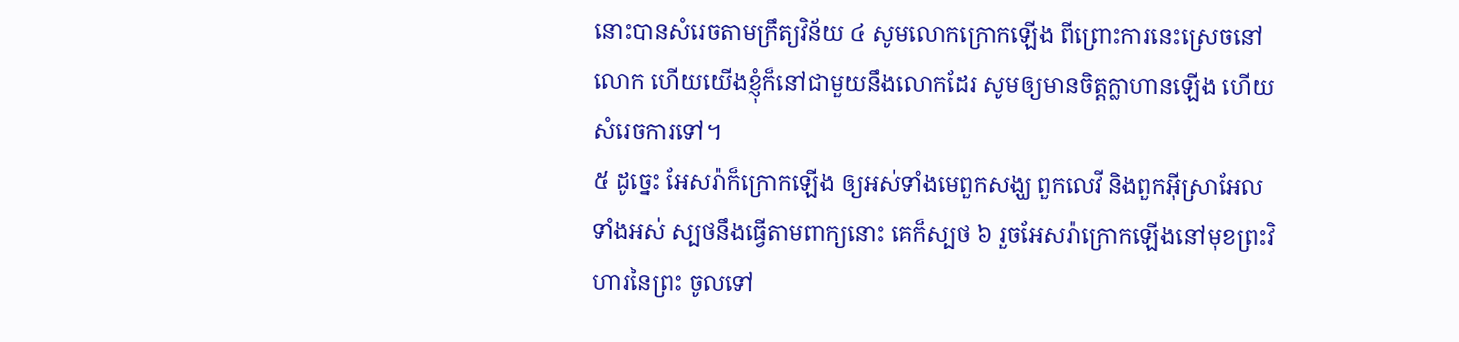នោះបានសំរេចតាមក្រឹត្យវិន័យ ៤ សូមលោកក្រោកឡើង ពីព្រោះការនេះស្រេចនៅលោក ហើយយើងខ្ញុំក៏នៅជាមួយនឹងលោកដែរ សូមឲ្យមានចិត្តក្លាហានឡើង ហើយសំរេចការទៅ។
៥ ដូច្នេះ អែសរ៉ាក៏ក្រោកឡើង ឲ្យអស់ទាំងមេពួកសង្ឃ ពួកលេវី និងពួកអ៊ីស្រាអែលទាំងអស់ ស្បថនឹងធ្វើតាមពាក្យនោះ គេក៏ស្បថ ៦ រួចអែសរ៉ាក្រោកឡើងនៅមុខព្រះវិហារនៃព្រះ ចូលទៅ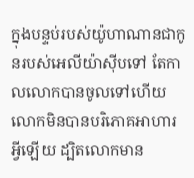ក្នុងបន្ទប់របស់យ៉ូហាណានជាកូនរបស់អេលីយ៉ាស៊ីបទៅ តែកាលលោកបានចូលទៅហើយ លោកមិនបានបរិភោគអាហារអ្វីឡើយ ដ្បិតលោកមាន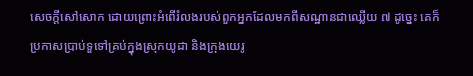សេចក្តីសៅសោក ដោយព្រោះអំពើរំលងរបស់ពួកអ្នកដែលមកពីសណ្ឋានជាឈ្លើយ ៧ ដូច្នេះ គេក៏ប្រកាសប្រាប់ទួទៅគ្រប់ក្នុងស្រុកយូដា និងក្រុងយេរូ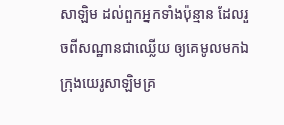សាឡិម ដល់ពួកអ្នកទាំងប៉ុន្មាន ដែលរួចពីសណ្ឋានជាឈ្លើយ ឲ្យគេមូលមកឯក្រុងយេរូសាឡិមគ្រ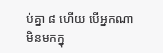ប់គ្នា ៨ ហើយ បើអ្នកណាមិនមកក្នុ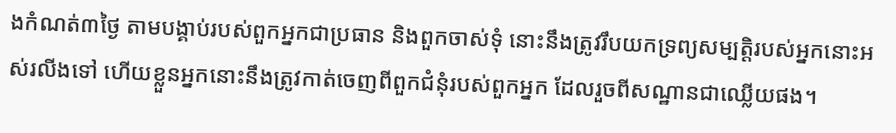ងកំណត់៣ថ្ងៃ តាមបង្គាប់របស់ពួកអ្នកជាប្រធាន និងពួកចាស់ទុំ នោះនឹងត្រូវរឹបយកទ្រព្យសម្បត្តិរបស់អ្នកនោះអស់រលីងទៅ ហើយខ្លួនអ្នកនោះនឹងត្រូវកាត់ចេញពីពួកជំនុំរបស់ពួកអ្នក ដែលរួចពីសណ្ឋានជាឈ្លើយផង។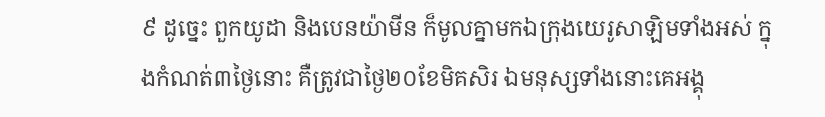៩ ដូច្នេះ ពួកយូដា និងបេនយ៉ាមីន ក៏មូលគ្នាមកឯក្រុងយេរូសាឡិមទាំងអស់ ក្នុងកំណត់៣ថ្ងៃនោះ គឺត្រូវជាថ្ងៃ២០ខែមិគសិរ ឯមនុស្សទាំងនោះគេអង្គុ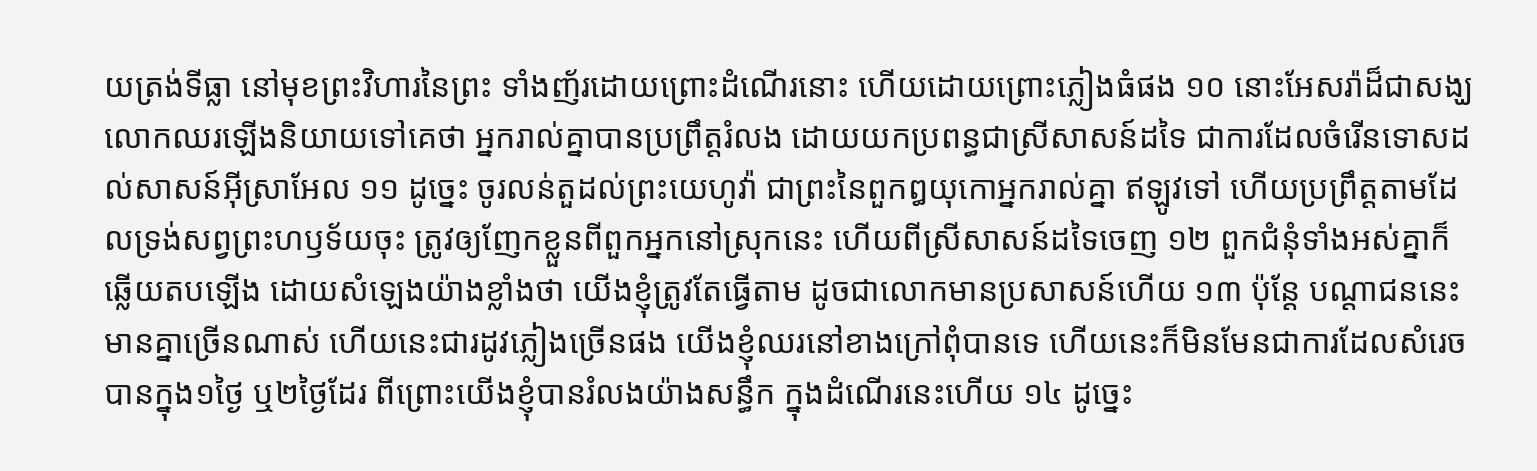យត្រង់ទីធ្លា នៅមុខព្រះវិហារនៃព្រះ ទាំងញ័រដោយព្រោះដំណើរនោះ ហើយដោយព្រោះភ្លៀងធំផង ១០ នោះអែសរ៉ាដ៏ជាសង្ឃ លោកឈរឡើងនិយាយទៅគេថា អ្នករាល់គ្នាបានប្រព្រឹត្តរំលង ដោយយកប្រពន្ធជាស្រីសាសន៍ដទៃ ជាការដែលចំរើនទោសដល់សាសន៍អ៊ីស្រាអែល ១១ ដូច្នេះ ចូរលន់តួដល់ព្រះយេហូវ៉ា ជាព្រះនៃពួកឰយុកោអ្នករាល់គ្នា ឥឡូវទៅ ហើយប្រព្រឹត្តតាមដែលទ្រង់សព្វព្រះហឫទ័យចុះ ត្រូវឲ្យញែកខ្លួនពីពួកអ្នកនៅស្រុកនេះ ហើយពីស្រីសាសន៍ដទៃចេញ ១២ ពួកជំនុំទាំងអស់គ្នាក៏ឆ្លើយតបឡើង ដោយសំឡេងយ៉ាងខ្លាំងថា យើងខ្ញុំត្រូវតែធ្វើតាម ដូចជាលោកមានប្រសាសន៍ហើយ ១៣ ប៉ុន្តែ បណ្តាជននេះមានគ្នាច្រើនណាស់ ហើយនេះជារដូវភ្លៀងច្រើនផង យើងខ្ញុំឈរនៅខាងក្រៅពុំបានទេ ហើយនេះក៏មិនមែនជាការដែលសំរេចបានក្នុង១ថ្ងៃ ឬ២ថ្ងៃដែរ ពីព្រោះយើងខ្ញុំបានរំលងយ៉ាងសន្ធឹក ក្នុងដំណើរនេះហើយ ១៤ ដូច្នេះ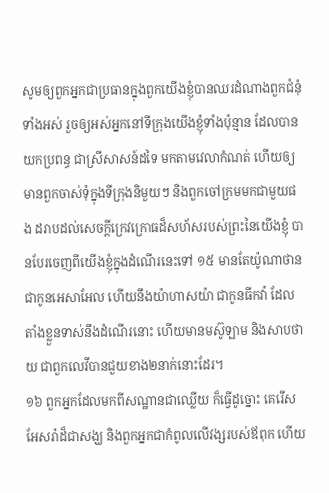សូមឲ្យពួកអ្នកជាប្រធានក្នុងពួកយើងខ្ញុំបានឈរដំណាងពួកជំនុំទាំងអស់ រួចឲ្យអស់អ្នកនៅទីក្រុងយើងខ្ញុំទាំងប៉ុន្មាន ដែលបានយកប្រពន្ធ ជាស្រីសាសន៍ដទៃ មកតាមវេលាកំណត់ ហើយឲ្យមានពួកចាស់ទុំក្នុងទីក្រុងនិមួយៗ និងពួកចៅក្រមមកជាមួយផង ដរាបដល់សេចក្តីក្រេវក្រោធដ៏សហ័សរបស់ព្រះនៃយើងខ្ញុំ បានបែរចេញពីយើងខ្ញុំក្នុងដំណើរនេះទៅ ១៥ មានតែយ៉ូណាថាន ជាកូនអេសាអែល ហើយនឹងយ៉ាហាសយ៉ា ជាកូនធីកវ៉ា ដែលតាំងខ្លួនទាស់នឹងដំណើរនោះ ហើយមានមស៊ូឡាម និងសាបថាយ ជាពួកលេវីបានជួយខាង២នាក់នោះដែរ។
១៦ ពួកអ្នកដែលមកពីសណ្ឋានជាឈ្លើយ ក៏ធ្វើដូច្នោះ គេរើសអែសរ៉ាដ៏ជាសង្ឃ និងពួកអ្នកជាកំពូលលើវង្សរបស់ឪពុក ហើយ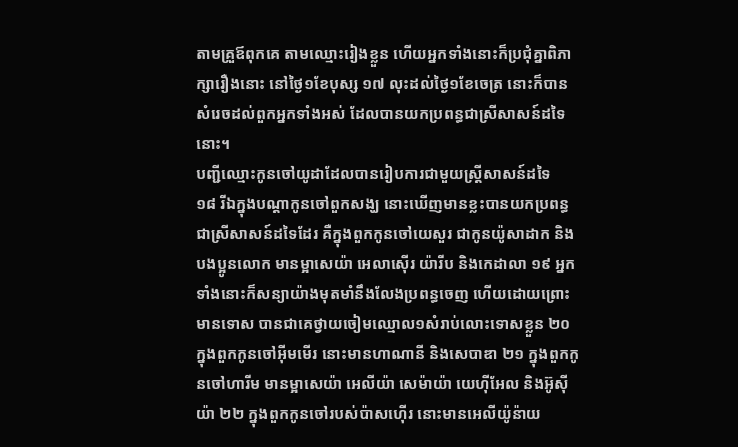តាមគ្រួឪពុកគេ តាមឈ្មោះរៀងខ្លួន ហើយអ្នកទាំងនោះក៏ប្រជុំគ្នាពិភាក្សារឿងនោះ នៅថ្ងៃ១ខែបុស្ស ១៧ លុះដល់ថ្ងៃ១ខែចេត្រ នោះក៏បានសំរេចដល់ពួកអ្នកទាំងអស់ ដែលបានយកប្រពន្ធជាស្រីសាសន៍ដទៃនោះ។
បញ្ជីឈ្មោះកូនចៅយូដាដែលបានរៀបការជាមួយស្ត្រីសាសន៍ដទៃ
១៨ រីឯក្នុងបណ្តាកូនចៅពួកសង្ឃ នោះឃើញមានខ្លះបានយកប្រពន្ធជាស្រីសាសន៍ដទៃដែរ គឺក្នុងពួកកូនចៅយេសួរ ជាកូនយ៉ូសាដាក និងបងប្អូនលោក មានម្អាសេយ៉ា អេលាស៊ើរ យ៉ារីប និងកេដាលា ១៩ អ្នកទាំងនោះក៏សន្យាយ៉ាងមុតមាំនឹងលែងប្រពន្ធចេញ ហើយដោយព្រោះមានទោស បានជាគេថ្វាយចៀមឈ្មោល១សំរាប់លោះទោសខ្លួន ២០ ក្នុងពួកកូនចៅអ៊ីមមើរ នោះមានហាណានី និងសេបាឌា ២១ ក្នុងពួកកូនចៅហារីម មានម្អាសេយ៉ា អេលីយ៉ា សេម៉ាយ៉ា យេហ៊ីអែល និងអ៊ូស៊ីយ៉ា ២២ ក្នុងពួកកូនចៅរបស់ប៉ាសហ៊ើរ នោះមានអេលីយ៉ូន៉ាយ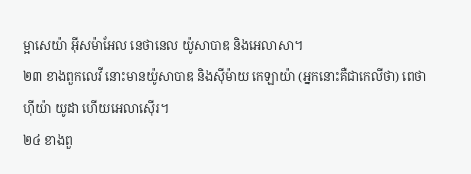ម្អាសេយ៉ា អ៊ីសម៉ាអែល នេថានេល យ៉ូសាបាឌ និងអេលាសា។
២៣ ខាងពួកលេវី នោះមានយ៉ូសាបាឌ និងស៊ីម៉ាយ កេឡាយ៉ា (អ្នកនោះគឺជាកេលីថា) ពេថាហ៊ីយ៉ា យូដា ហើយអេលាស៊ើរ។
២៤ ខាងពួ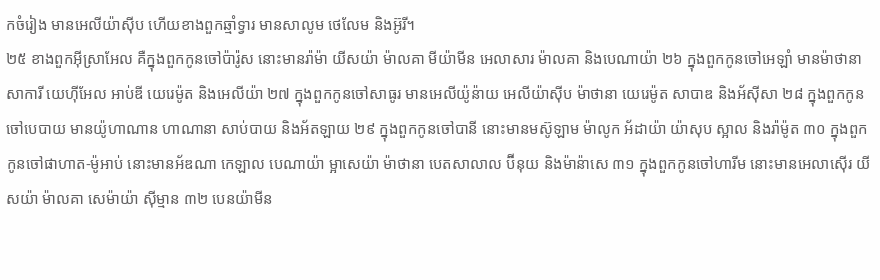កចំរៀង មានអេលីយ៉ាស៊ីប ហើយខាងពួកឆ្មាំទ្វារ មានសាលូម ថេលែម និងអ៊ូរី។
២៥ ខាងពួកអ៊ីស្រាអែល គឺក្នុងពួកកូនចៅប៉ារ៉ូស នោះមានរ៉ាម៉ា យីសយ៉ា ម៉ាលគា មីយ៉ាមីន អេលាសារ ម៉ាលគា និងបេណាយ៉ា ២៦ ក្នុងពួកកូនចៅអេឡាំ មានម៉ាថានា សាការី យេហ៊ីអែល អាប់ឌី យេរេម៉ូត និងអេលីយ៉ា ២៧ ក្នុងពួកកូនចៅសាធូរ មានអេលីយ៉ូន៉ាយ អេលីយ៉ាស៊ីប ម៉ាថានា យេរេម៉ូត សាបាឌ និងអ័ស៊ីសា ២៨ ក្នុងពួកកូនចៅបេបាយ មានយ៉ូហាណាន ហាណានា សាប់បាយ និងអ័តឡាយ ២៩ ក្នុងពួកកូនចៅបានី នោះមានមស៊ូឡាម ម៉ាលូក អ័ដាយ៉ា យ៉ាសុប ស្អាល និងរ៉ាម៉ូត ៣០ ក្នុងពួកកូនចៅផាហាត-ម៉ូអាប់ នោះមានអ័ឌណា កេឡាល បេណាយ៉ា ម្អាសេយ៉ា ម៉ាថានា បេតសាលាល ប៊ីនុយ និងម៉ាន៉ាសេ ៣១ ក្នុងពួកកូនចៅហារីម នោះមានអេលាស៊ើរ យីសយ៉ា ម៉ាលគា សេម៉ាយ៉ា ស៊ីម្មាន ៣២ បេនយ៉ាមីន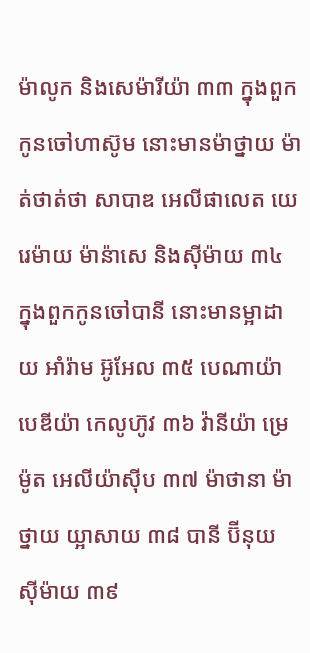ម៉ាលូក និងសេម៉ារីយ៉ា ៣៣ ក្នុងពួកកូនចៅហាស៊ូម នោះមានម៉ាថ្នាយ ម៉ាត់ថាត់ថា សាបាឌ អេលីផាលេត យេរេម៉ាយ ម៉ាន៉ាសេ និងស៊ីម៉ាយ ៣៤ ក្នុងពួកកូនចៅបានី នោះមានម្អាដាយ អាំរ៉ាម អ៊ូអែល ៣៥ បេណាយ៉ា បេឌីយ៉ា កេលូហ៊ូវ ៣៦ វ៉ានីយ៉ា ម្រេម៉ូត អេលីយ៉ាស៊ីប ៣៧ ម៉ាថានា ម៉ាថ្នាយ យ្អាសាយ ៣៨ បានី ប៊ីនុយ ស៊ីម៉ាយ ៣៩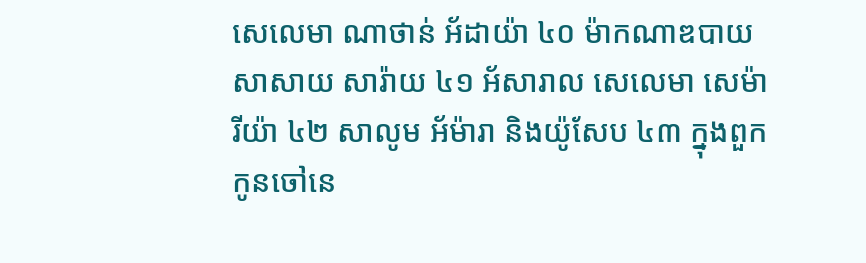សេលេមា ណាថាន់ អ័ដាយ៉ា ៤០ ម៉ាកណាឌបាយ សាសាយ សារ៉ាយ ៤១ អ័សារាល សេលេមា សេម៉ារីយ៉ា ៤២ សាលូម អ័ម៉ារា និងយ៉ូសែប ៤៣ ក្នុងពួកកូនចៅនេ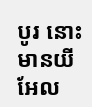បូរ នោះមានយីអែល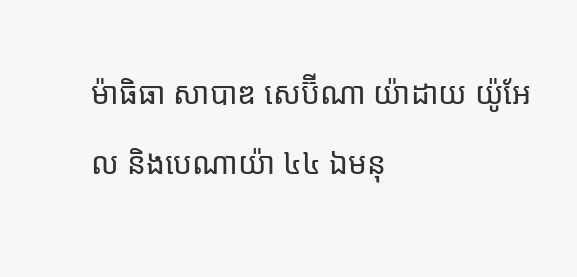ម៉ាធិធា សាបាឌ សេប៊ីណា យ៉ាដាយ យ៉ូអែល និងបេណាយ៉ា ៤៤ ឯមនុ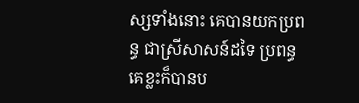ស្សទាំងនោះ គេបានយកប្រពន្ធ ជាស្រីសាសន៍ដទៃ ប្រពន្ធគេខ្លះក៏បានប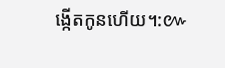ង្កើតកូនហើយ។:៚